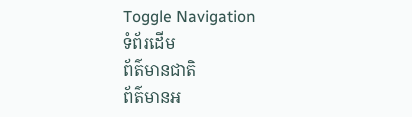Toggle Navigation
ទំព័រដើម
ព័ត៌មានជាតិ
ព័ត៌មានអ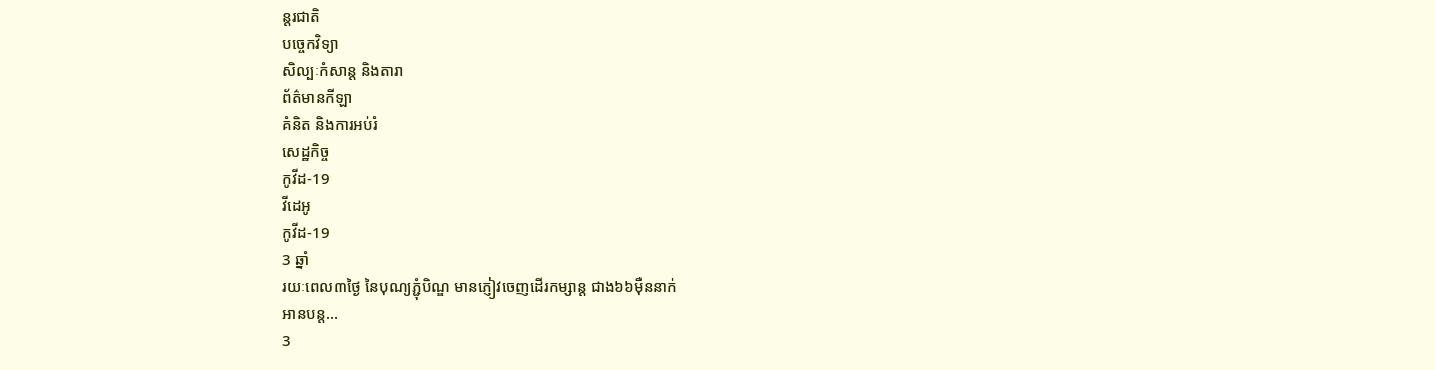ន្តរជាតិ
បច្ចេកវិទ្យា
សិល្បៈកំសាន្ត និងតារា
ព័ត៌មានកីឡា
គំនិត និងការអប់រំ
សេដ្ឋកិច្ច
កូវីដ-19
វីដេអូ
កូវីដ-19
3 ឆ្នាំ
រយៈពេល៣ថ្ងៃ នៃបុណ្យភ្ជុំបិណ្ឌ មានភ្ញៀវចេញដើរកម្សាន្ត ជាង៦៦ម៉ឺននាក់
អានបន្ត...
3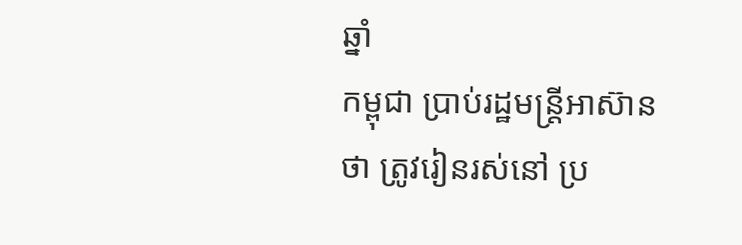ឆ្នាំ
កម្ពុជា ប្រាប់រដ្ឋមន្ដ្រីអាស៊ានថា ត្រូវរៀនរស់នៅ ប្រ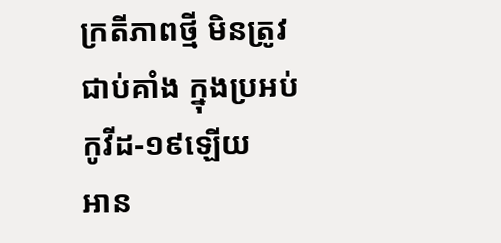ក្រតីភាពថ្មី មិនត្រូវជាប់គាំង ក្នុងប្រអប់កូវីដ-១៩ឡេីយ
អាន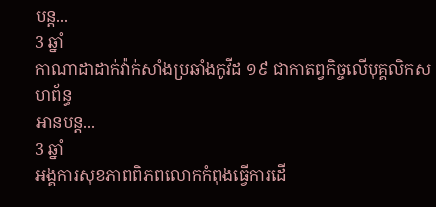បន្ត...
3 ឆ្នាំ
កាណាដាដាក់វ៉ាក់សាំងប្រឆាំងកូវីដ ១៩ ជាកាតព្វកិច្ចលើបុគ្គលិកសហព័ន្ធ
អានបន្ត...
3 ឆ្នាំ
អង្គការសុខភាពពិភពលោកកំពុងធ្វើការដើ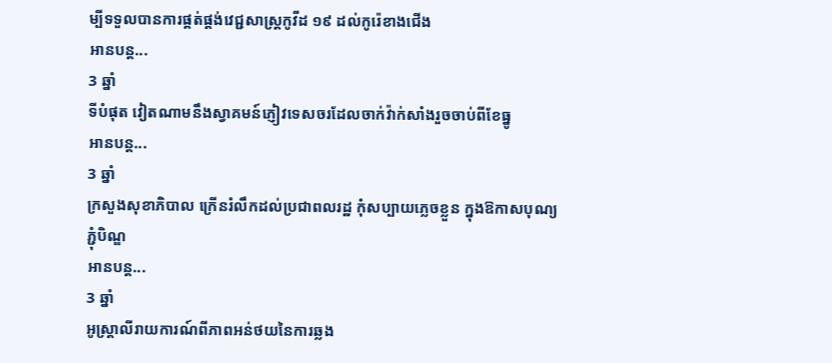ម្បីទទួលបានការផ្គត់ផ្គង់វេជ្ជសាស្ត្រកូវីដ ១៩ ដល់កូរ៉េខាងជើង
អានបន្ត...
3 ឆ្នាំ
ទីបំផុត វៀតណាមនឹងស្វាគមន៍ភ្ញៀវទេសចរដែលចាក់វ៉ាក់សាំងរួចចាប់ពីខែធ្នូ
អានបន្ត...
3 ឆ្នាំ
ក្រសួងសុខាភិបាល ក្រេីនរំលឹកដល់ប្រជាពលរដ្ឋ កុំសប្បាយភ្លេចខ្លួន ក្នុងឱកាសបុណ្យភ្ជុំបិណ្ឌ
អានបន្ត...
3 ឆ្នាំ
អូស្រ្តាលីរាយការណ៍ពីភាពអន់ថយនៃការឆ្លង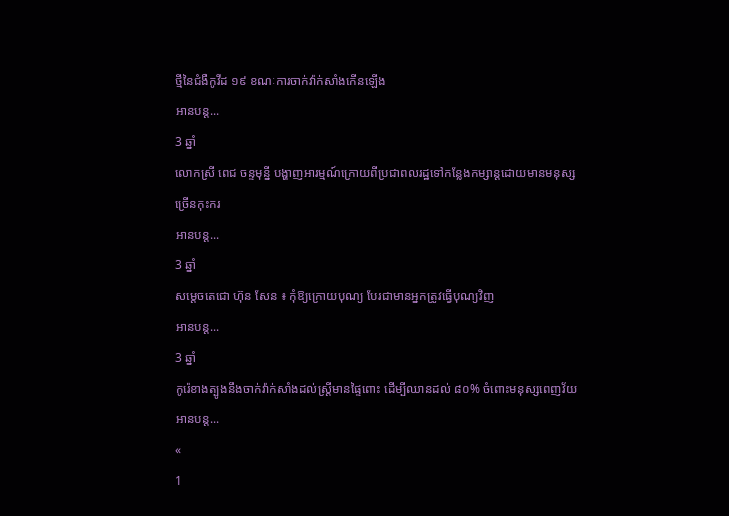ថ្មីនៃជំងឺកូវីដ ១៩ ខណៈការចាក់វ៉ាក់សាំងកើនឡើង
អានបន្ត...
3 ឆ្នាំ
លោកស្រី ពេជ ចន្ទមុន្នី បង្ហាញអារម្មណ៍ក្រោយពីប្រជាពលរដ្ឋទៅកន្លែងកម្សាន្ដដោយមានមនុស្សច្រើនកុះករ
អានបន្ត...
3 ឆ្នាំ
សម្តេចតេជោ ហ៊ុន សែន ៖ កុំឱ្យក្រោយបុណ្យ បែរជាមានអ្នកត្រូវធ្វើបុណ្យវិញ
អានបន្ត...
3 ឆ្នាំ
កូរ៉េខាងត្បូងនឹងចាក់វ៉ាក់សាំងដល់ស្ត្រីមានផ្ទៃពោះ ដើម្បីឈានដល់ ៨០% ចំពោះមនុស្សពេញវ័យ
អានបន្ត...
«
1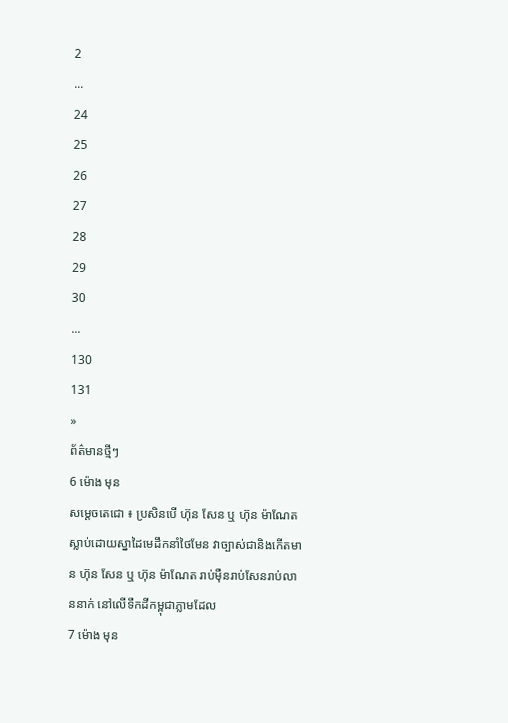2
...
24
25
26
27
28
29
30
...
130
131
»
ព័ត៌មានថ្មីៗ
6 ម៉ោង មុន
សម្ដេចតេជោ ៖ ប្រសិនបើ ហ៊ុន សែន ឬ ហ៊ុន ម៉ាណែត ស្លាប់ដោយស្នាដៃមេដឹកនាំថៃមែន វាច្បាស់ជានិងកើតមាន ហ៊ុន សែន ឬ ហ៊ុន ម៉ាណែត រាប់ម៉ឺនរាប់សែនរាប់លាននាក់ នៅលើទឹកដីកម្ពុជាភ្លាមដែល
7 ម៉ោង មុន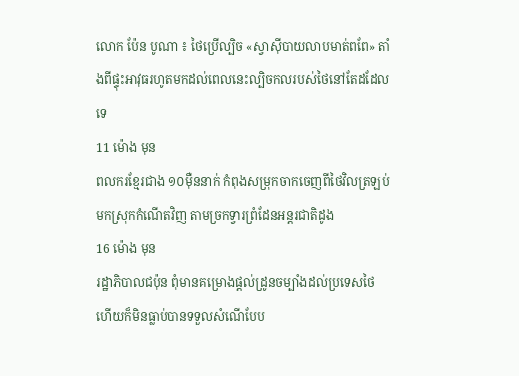លោក ប៉ែន បូណា ៖ ថៃប្រើល្បិច «ស្វាស៊ីបាយលាបមាត់ពពែ» តាំងពីផ្ទុះអាវុធរហូតមកដល់ពេលនេះល្បិចកលរបស់ថៃនៅតែដដែលទេ
11 ម៉ោង មុន
ពលករខ្មែរជាង ១០ម៉ឺននាក់ កំពុងសម្រុកចាកចេញពីថៃវិលត្រឡប់មកស្រុកកំណើតវិញ តាមច្រកទ្វារព្រំដែនអន្តរជាតិដូង
16 ម៉ោង មុន
រដ្ឋាភិបាលជប៉ុន ពុំមានគម្រោងផ្តល់ដ្រូនចម្បាំងដល់ប្រទេសថៃ ហើយក៏មិនធ្លាប់បានទទួលសំណើបែប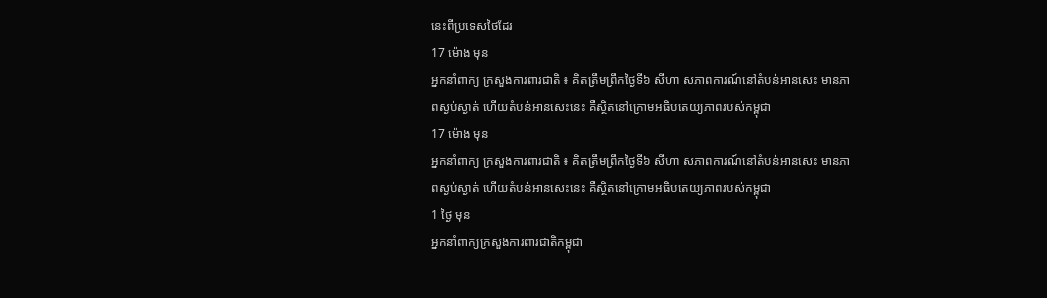នេះពីប្រទេសថៃដែរ
17 ម៉ោង មុន
អ្នកនាំពាក្យ ក្រសួងការពារជាតិ ៖ គិតត្រឹមព្រឹកថ្ងៃទី៦ សីហា សភាពការណ៍នៅតំបន់អានសេះ មានភាពស្ងប់ស្ងាត់ ហើយតំបន់អានសេះនេះ គឺស្ថិតនៅក្រោមអធិបតេយ្យភាពរបស់កម្ពុជា
17 ម៉ោង មុន
អ្នកនាំពាក្យ ក្រសួងការពារជាតិ ៖ គិតត្រឹមព្រឹកថ្ងៃទី៦ សីហា សភាពការណ៍នៅតំបន់អានសេះ មានភាពស្ងប់ស្ងាត់ ហើយតំបន់អានសេះនេះ គឺស្ថិតនៅក្រោមអធិបតេយ្យភាពរបស់កម្ពុជា
1 ថ្ងៃ មុន
អ្នកនាំពាក្យក្រសួងការពារជាតិកម្ពុជា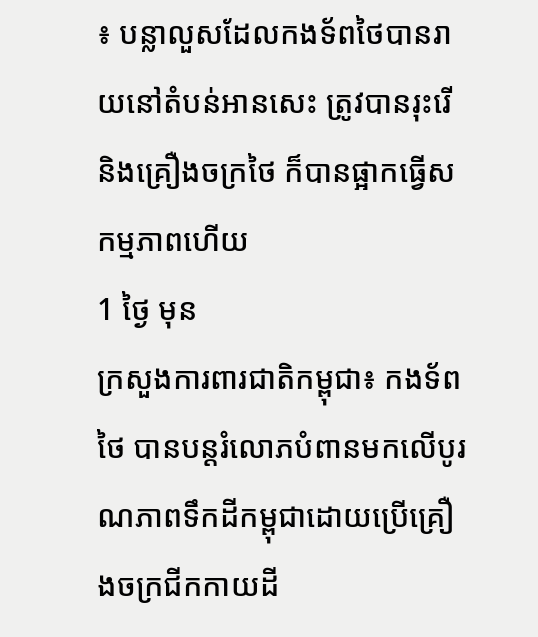៖ បន្លាលួសដែលកងទ័ពថៃបានរាយនៅតំបន់អានសេះ ត្រូវបានរុះរើ និងគ្រឿងចក្រថៃ ក៏បានផ្អាកធ្វើសកម្មភាពហើយ
1 ថ្ងៃ មុន
ក្រសួងការពារជាតិកម្ពុជា៖ កងទ័ពថៃ បានបន្តរំលោភបំពានមកលើបូរណភាពទឹកដីកម្ពុជាដោយប្រើគ្រឿងចក្រជីកកាយដី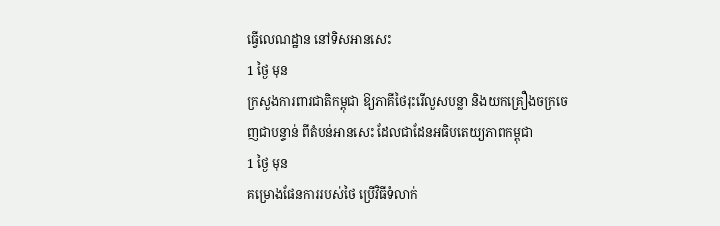ធ្វើលេណដ្ឋាន នៅទិសអានសេះ
1 ថ្ងៃ មុន
ក្រសួងការពារជាតិកម្ពុជា ឱ្យភាគីថៃរុះរើលួសបន្លា និងយកគ្រឿងចក្រចេញជាបន្ទាន់ ពីតំបន់អានសេះ ដែលជាដែនអធិបតេយ្យភាពកម្ពុជា
1 ថ្ងៃ មុន
គម្រោងផែនការរបស់ថៃ ប្រើវិធីទំលាក់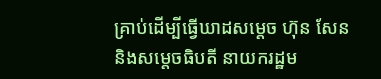គ្រាប់ដើម្បីធ្វើឃាដសម្តេច ហ៊ុន សែន និងសម្តេចធិបតី នាយករដ្ឋម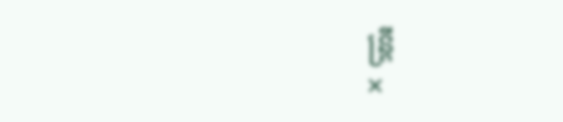ន្រ្តី
×